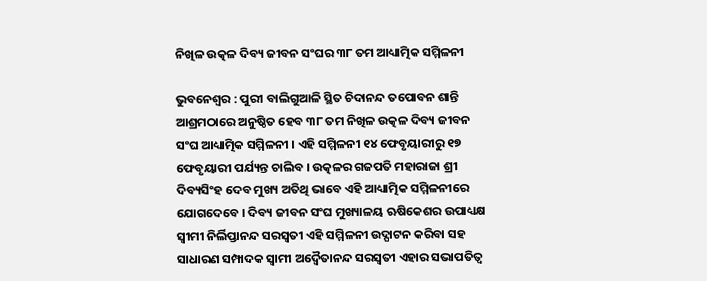ନିଖିଳ ଉତ୍କଳ ଦିବ୍ୟ ଜୀବନ ସଂଘର ୩୮ ତମ ଆଧ୍ୟାତ୍ମିକ ସମ୍ମିଳନୀ

ଭୁବନେଶ୍ବର : ପୁରୀ ବାଲିଗୁଆଳି ସ୍ଥିତ ଚିଦାନନ୍ଦ ତପୋବନ ଶାନ୍ତି ଆଶ୍ରମଠାରେ ଅନୁଷ୍ଠିତ ହେବ ୩୮ ତମ ନିଖିଳ ଉତ୍କଳ ଦିବ୍ୟ ଜୀବନ ସଂଘ ଆଧ୍ୟାତ୍ମିକ ସମ୍ମିଳନୀ । ଏହି ସମ୍ମିଳନୀ ୧୪ ଫେବୃୟାରୀରୁ ୧୭ ଫେବୃୟାରୀ ପର୍ଯ୍ୟନ୍ତ ଚାଲିବ । ଉତ୍କଳର ଗଜପତି ମହାରାଜା ଶ୍ରୀ ଦିବ୍ୟସିଂହ ଦେବ ମୁଖ୍ୟ ଅତିଥି ଭାବେ ଏହି ଆଧ୍ୟାତ୍ମିକ ସମ୍ମିଳନୀରେ ଯୋଗଦେବେ । ଦିବ୍ୟ ଜୀବନ ସଂଘ ମୁଖ୍ୟାଳୟ ଋଷିକେଶର ଉପାଧ୍ୟକ୍ଷ ସ୍ବୀମୀ ନିର୍ଲିପ୍ତାନନ୍ଦ ସରସ୍ବତୀ ଏହି ସମ୍ମିଳନୀ ଉଦ୍ଘାଟନ କରିବା ସହ ସାଧାରଣ ସମ୍ପାଦକ ସ୍ବାମୀ ଅଦ୍ବୈତାନନ୍ଦ ସରସ୍ବତୀ ଏହାର ସଭାପତିତ୍ବ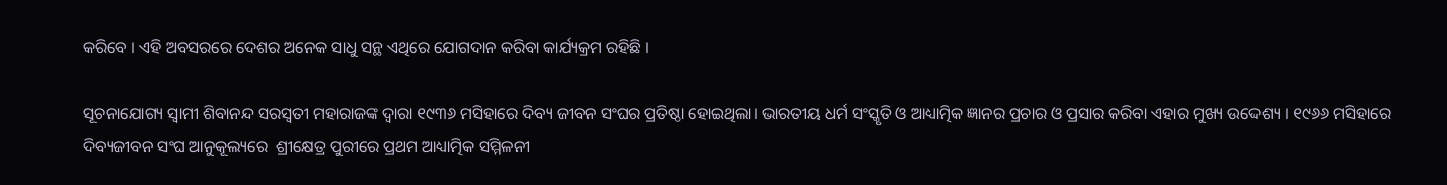କରିବେ । ଏହି ଅବସରରେ ଦେଶର ଅନେକ ସାଧୁ ସନ୍ଥ ଏଥିରେ ଯୋଗଦାନ କରିବା କାର୍ଯ୍ୟକ୍ରମ ରହିଛି ।

ସୂଚନାଯୋଗ୍ୟ ସ୍ୱାମୀ ଶିବାନନ୍ଦ ସରସ୍ୱତୀ ମହାରାଜଙ୍କ ଦ୍ଵାରା ୧୯୩୬ ମସିହାରେ ଦିବ୍ୟ ଜୀବନ ସଂଘର ପ୍ରତିଷ୍ଠା ହୋଇଥିଲା। ଭାରତୀୟ ଧର୍ମ ସଂସ୍କୃତି ଓ ଆଧ୍ୟାତ୍ମିକ ଜ୍ଞାନର ପ୍ରଚାର ଓ ପ୍ରସାର କରିବା ଏହାର ମୁଖ୍ୟ ଉଦ୍ଦେଶ୍ୟ । ୧୯୬୬ ମସିହାରେ ଦିବ୍ୟଜୀବନ ସଂଘ ଆନୁକୂଲ୍ୟରେ  ଶ୍ରୀକ୍ଷେତ୍ର ପୁରୀରେ ପ୍ରଥମ ଆଧ୍ୟାତ୍ମିକ ସମ୍ମିଳନୀ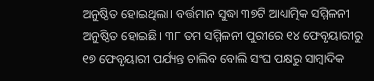ଅନୁଷ୍ଠିତ ହୋଇଥିଲା। ବର୍ତ୍ତମାନ ସୁଦ୍ଧା ୩୭ଟି ଆଧ୍ୟାତ୍ମିକ ସମ୍ମିଳନୀ ଅନୁଷ୍ଠିତ ହୋଇଛି। ୩୮ ତମ ସମ୍ମିଳନୀ ପୁରୀରେ ୧୪ ଫେବୃୟାରୀରୁ ୧୭ ଫେବୃୟାରୀ ପର୍ଯ୍ୟନ୍ତ ଚାଲିବ ବୋଲି ସଂଘ ପକ୍ଷରୁ ସାମ୍ବାଦିକ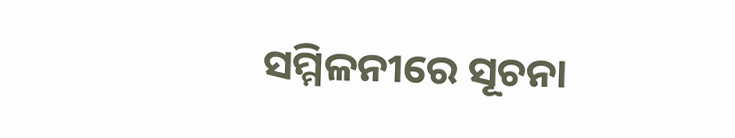ସମ୍ମିଳନୀରେ ସୂଚନା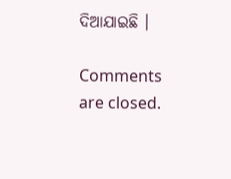ଦିଆଯାଇଛି ।

Comments are closed.